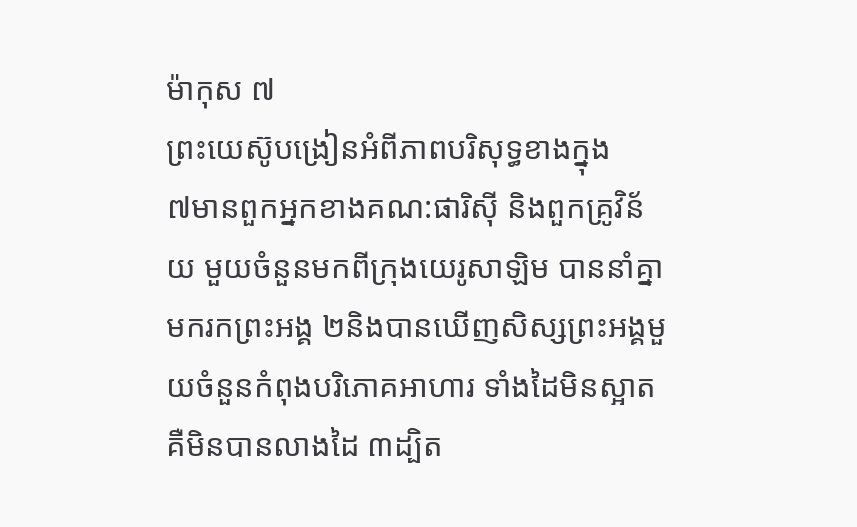ម៉ាកុស ៧
ព្រះយេស៊ូបង្រៀនអំពីភាពបរិសុទ្ធខាងក្នុង
៧មានពួកអ្នកខាងគណ:ផារិស៊ី និងពួកគ្រូវិន័យ មួយចំនួនមកពីក្រុងយេរូសាឡិម បាននាំគ្នាមករកព្រះអង្គ ២និងបានឃើញសិស្សព្រះអង្គមួយចំនួនកំពុងបរិភោគអាហារ ទាំងដៃមិនស្អាត គឺមិនបានលាងដៃ ៣ដ្បិត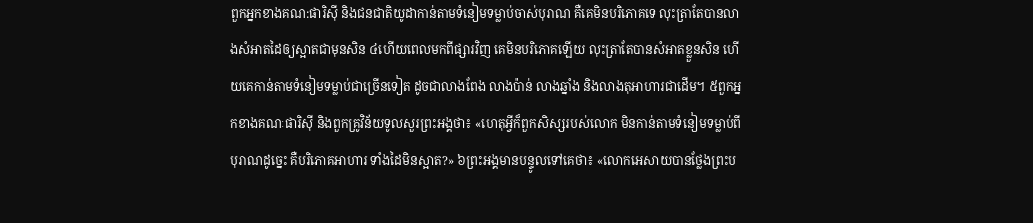ពួកអ្នកខាងគណ:ផារិស៊ី និងជនជាតិយូដាកាន់តាមទំនៀមទម្លាប់ចាស់បុរាណ គឺគេមិនបរិភោគទេ លុះត្រាតែបានលាងសំអាតដៃឲ្យស្អាតជាមុនសិន ៤ហើយពេលមកពីផ្សារវិញ គេមិនបរិភោគឡើយ លុះត្រាតែបានសំអាតខ្លួនសិន ហើយគេកាន់តាមទំនៀមទម្លាប់ជាច្រើនទៀត ដូចជាលាងពែង លាងប៉ាន់ លាងឆ្នាំង និងលាងតុអាហារជាដើម។ ៥ពួកអ្នកខាងគណៈផារិស៊ី និងពួកគ្រូវិន័យទូលសួរព្រះអង្គថា៖ «ហេតុអ្វីក៏ពួកសិស្សរបស់លោក មិនកាន់តាមទំនៀមទម្លាប់ពីបុរាណដូច្នេះ គឺបរិភោគអាហារ ទាំងដៃមិនស្អាត?» ៦ព្រះអង្គមានបន្ទូលទៅគេថា៖ «លោកអេសាយបានថ្លែងព្រះប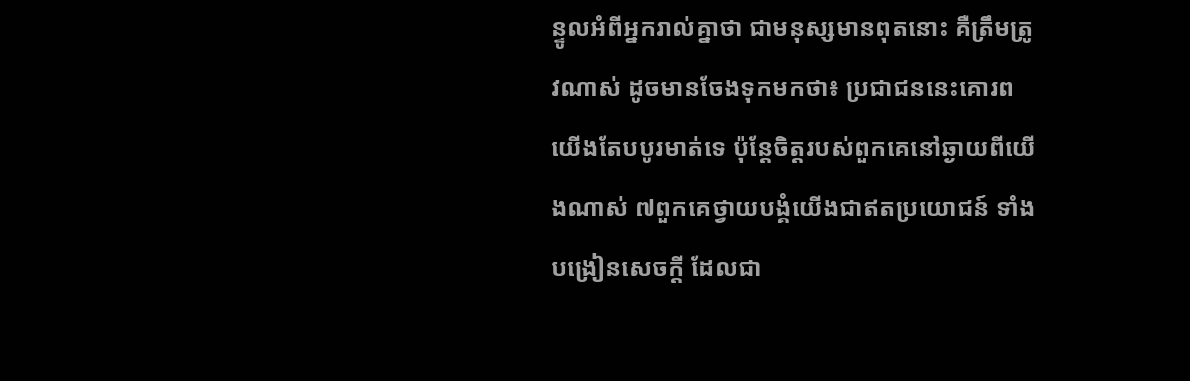ន្ទូលអំពីអ្នករាល់គ្នាថា ជាមនុស្សមានពុតនោះ គឺតឹ្រមត្រូវណាស់ ដូចមានចែងទុកមកថា៖ ប្រជាជននេះគោរពយើងតែបបូរមាត់ទេ ប៉ុន្ដែចិត្ដរបស់ពួកគេនៅឆ្ងាយពីយើងណាស់ ៧ពួកគេថ្វាយបងំ្គយើងជាឥតប្រយោជន៍ ទាំងបង្រៀនសេចក្ដី ដែលជា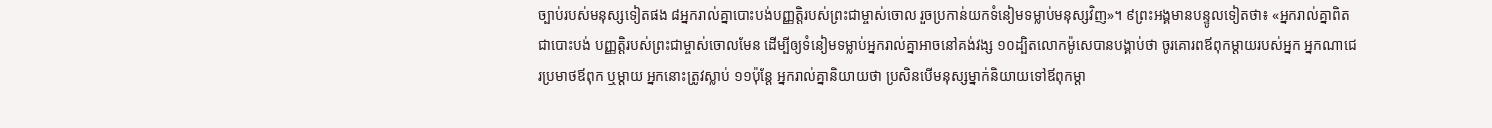ច្បាប់របស់មនុស្សទៀតផង ៨អ្នករាល់គ្នាបោះបង់បញ្ញត្ដិរបស់ព្រះជាម្ចាស់ចោល រួចប្រកាន់យកទំនៀមទម្លាប់មនុស្សវិញ»។ ៩ព្រះអង្គមានបន្ទូលទៀតថា៖ «អ្នករាល់គ្នាពិតជាបោះបង់ បញ្ញត្ដិរបស់ព្រះជាម្ចាស់ចោលមែន ដើម្បីឲ្យទំនៀមទម្លាប់អ្នករាល់គ្នាអាចនៅគង់វង្ស ១០ដ្បិតលោកម៉ូសេបានបង្គាប់ថា ចូរគោរពឪពុកម្ដាយរបស់អ្នក អ្នកណាជេរប្រមាថឪពុក ឬម្ដាយ អ្នកនោះត្រូវស្លាប់ ១១ប៉ុន្ដែ អ្នករាល់គ្នានិយាយថា ប្រសិនបើមនុស្សម្នាក់និយាយទៅឪពុកម្ដា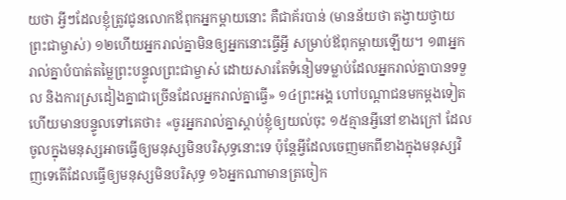យថា អ្វីៗដែលខ្ញុំត្រូវជូនលោកឪពុកអ្នកម្តាយនោះ គឺជាគ័របាន់ (មានន័យថា តង្វាយថ្វាយព្រះជាម្ចាស់) ១២ហើយអ្នករាល់គ្នាមិនឲ្យអ្នកនោះធ្វើអ្វី សម្រាប់ឪពុកម្ដាយឡើយ។ ១៣អ្នករាល់គ្នាបំបាត់តម្លៃព្រះបន្ទូលព្រះជាម្ចាស់ ដោយសារតែទំនៀមទម្លាប់ដែលអ្នករាល់គ្នាបានទទួល និងការស្រដៀងគ្នាជាច្រើនដែលអ្នករាល់គ្នាធ្វើ» ១៤ព្រះអង្គ ហៅបណ្ដាជនមកម្ដងទៀត ហើយមានបន្ទូលទៅគេថា៖ «ចូរអ្នករាល់គ្នាស្ដាប់ខ្ញុំឲ្យយល់ចុះ ១៥គ្មានអ្វីនៅខាងក្រៅ ដែលចូលក្នុងមនុស្សអាចធ្វើឲ្យមនុស្សមិនបរិសុទ្ធនោះទេ ប៉ុន្ដែអ្វីដែលចេញមកពីខាងក្នុងមនុស្សវិញទេតើដែលធ្វើឲ្យមនុស្សមិនបរិសុទ្ធ ១៦អ្នកណាមានត្រចៀក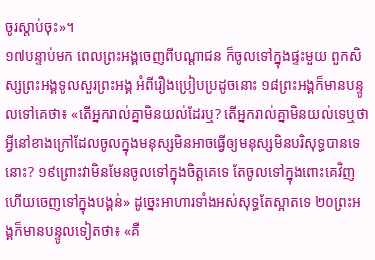ចូរស្ដាប់ចុះ»។
១៧បន្ទាប់មក ពេលព្រះអង្គចេញពីបណ្ដាជន ក៏ចូលទៅក្នុងផ្ទះមួយ ពួកសិស្សព្រះអង្គទូលសួរព្រះអង្គ អំពីរឿងប្រៀបប្រដូចនោះ ១៨ព្រះអង្គក៏មានបន្ទូលទៅគេថា៖ «តើអ្នករាល់គ្នាមិនយល់ដែរឬ? តើអ្នករាល់គ្នាមិនយល់ទេឬថាអ្វីនៅខាងក្រៅដែលចូលក្នុងមនុស្សមិនអាចធ្វើឲ្យមនុស្សមិនបរិសុទ្ធបានទេនោះ? ១៩ព្រោះវាមិនមែនចូលទៅក្នុងចិត្ដគេទេ តែចូលទៅក្នុងពោះគេវិញ ហើយចេញទៅក្នុងបង្គន់» ដូច្នេះអាហារទាំងអស់សុទ្ធតែស្អាតទេ ២០ព្រះអង្គក៏មានបន្ទូលទៀតថា៖ «គឺ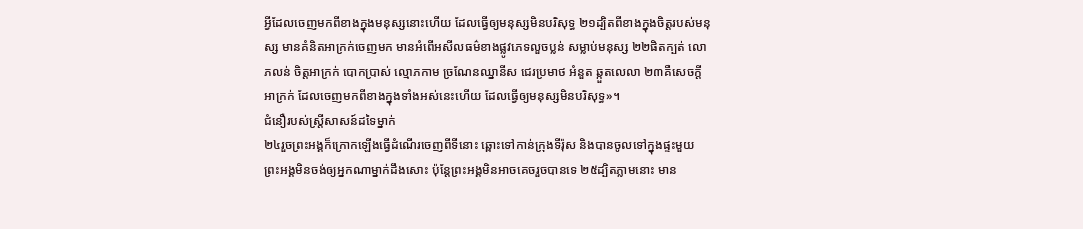អ្វីដែលចេញមកពីខាងក្នុងមនុស្សនោះហើយ ដែលធ្វើឲ្យមនុស្សមិនបរិសុទ្ធ ២១ដ្បិតពីខាងក្នុងចិត្ដរបស់មនុស្ស មានគំនិតអាក្រក់ចេញមក មានអំពើអសីលធម៌ខាងផ្លូវភេទលួចប្លន់ សម្លាប់មនុស្ស ២២ផិតក្បត់ លោភលន់ ចិត្តអាក្រក់ បោកបា្រស់ ល្មោភកាម ច្រណែនឈ្នានីស ជេរប្រមាថ អំនួត ឆ្កួតលេលា ២៣គឺសេចក្ដីអាក្រក់ ដែលចេញមកពីខាងក្នុងទាំងអស់នេះហើយ ដែលធ្វើឲ្យមនុស្សមិនបរិសុទ្ធ»។
ជំនឿរបស់ស្រ្តីសាសន៍ដទៃម្នាក់
២៤រួចព្រះអង្គក៏ក្រោកឡើងធ្វើដំណើរចេញពីទីនោះ ឆ្ពោះទៅកាន់ក្រុងទីរ៉ុស និងបានចូលទៅក្នុងផ្ទះមួយ ព្រះអង្គមិនចង់ឲ្យអ្នកណាម្នាក់ដឹងសោះ ប៉ុន្ដែព្រះអង្គមិនអាចគេចរួចបានទេ ២៥ដ្បិតភ្លាមនោះ មាន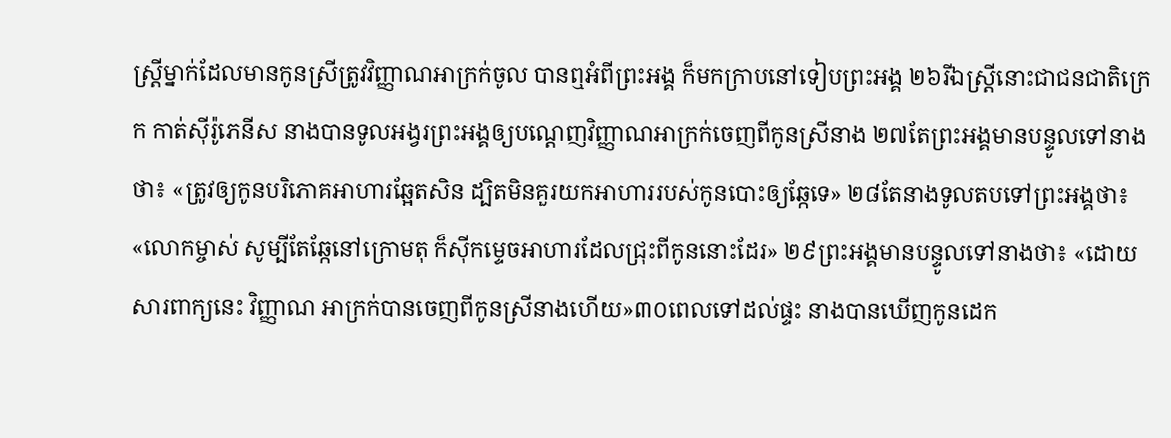ស្ដ្រីម្នាក់ដែលមានកូនសី្រត្រូវវិញ្ញាណអាក្រក់ចូល បានឮអំពីព្រះអង្គ ក៏មកក្រាបនៅទៀបព្រះអង្គ ២៦រីឯស្ដ្រីនោះជាជនជាតិក្រេក កាត់ស៊ីរ៉ូភេនីស នាងបានទូលអង្វរព្រះអង្គឲ្យបណ្ដេញវិញ្ញាណអាក្រក់ចេញពីកូនសី្រនាង ២៧តែព្រះអង្គមានបន្ទូលទៅនាងថា៖ «ត្រូវឲ្យកូនបរិភោគអាហារឆ្អែតសិន ដ្បិតមិនគួរយកអាហាររបស់កូនបោះឲ្យឆ្កែទេ» ២៨តែនាងទូលតបទៅព្រះអង្គថា៖ «លោកម្ចាស់ សូម្បីតែឆ្កែនៅក្រោមតុ ក៏ស៊ីកម្ទេចអាហារដែលជ្រុះពីកូននោះដែរ» ២៩ព្រះអង្គមានបន្ទូលទៅនាងថា៖ «ដោយសារពាក្យនេះ វិញ្ញាណ អាក្រក់បានចេញពីកូនសី្រនាងហើយ»៣០ពេលទៅដល់ផ្ទះ នាងបានឃើញកូនដេក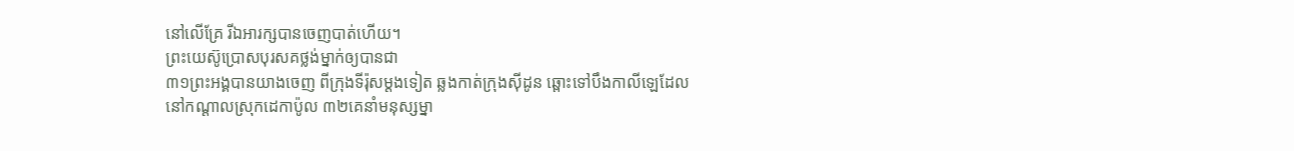នៅលើគ្រែ រីឯអារក្សបានចេញបាត់ហើយ។
ព្រះយេស៊ូប្រោសបុរសគថ្លង់ម្នាក់ឲ្យបានជា
៣១ព្រះអង្គបានយាងចេញ ពីក្រុងទីរ៉ុសម្តងទៀត ឆ្លងកាត់ក្រុងស៊ីដូន ឆ្ពោះទៅបឹងកាលីឡេដែលនៅកណ្ដាលស្រុកដេកាប៉ូល ៣២គេនាំមនុស្សម្នា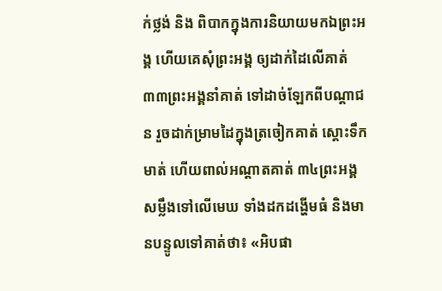ក់ថ្លង់ និង ពិបាកក្នុងការនិយាយមកឯព្រះអង្គ ហើយគេសុំព្រះអង្គ ឲ្យដាក់ដៃលើគាត់ ៣៣ព្រះអង្គនាំគាត់ ទៅដាច់ឡែកពីបណ្ដាជន រួចដាក់ម្រាមដៃក្នុងត្រចៀកគាត់ ស្ដោះទឹកមាត់ ហើយពាល់អណ្ដាតគាត់ ៣៤ព្រះអង្គសម្លឹងទៅលើមេឃ ទាំងដកដង្ហើមធំ និងមានបន្ទូលទៅគាត់ថា៖ «អិបផា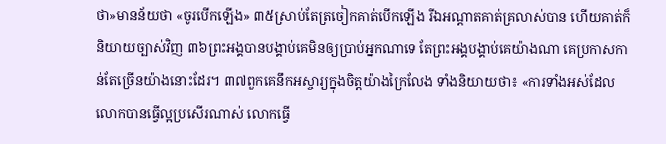ថា»មានន័យថា «ចូរបើកឡើង» ៣៥ស្រាប់តែត្រចៀកគាត់បើកឡើង រីឯអណ្ដាតគាត់គ្រលាស់បាន ហើយគាត់ក៏និយាយច្បាស់វិញ ៣៦ព្រះអង្គបានបង្គាប់គេមិនឲ្យបា្រប់អ្នកណាទេ តែព្រះអង្គបង្គាប់គេយ៉ាងណា គេប្រកាសកាន់តែច្រើនយ៉ាងនោះដែរ។ ៣៧ពួកគេនឹកអស្ចារ្យក្នុងចិត្ដយ៉ាងក្រៃលែង ទាំងនិយាយថា៖ «ការទាំងអស់ដែលលោកបានធ្វើល្អប្រសើរណាស់ លោកធ្វើ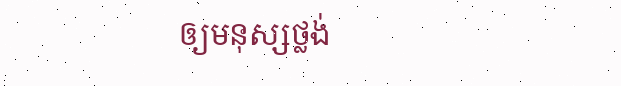ឲ្យមនុស្សថ្លង់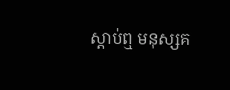ស្ដាប់ឮ មនុស្សគ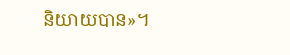និយាយបាន»។